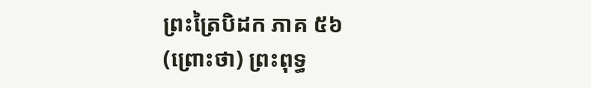ព្រះត្រៃបិដក ភាគ ៥៦
(ព្រោះថា) ព្រះពុទ្ធ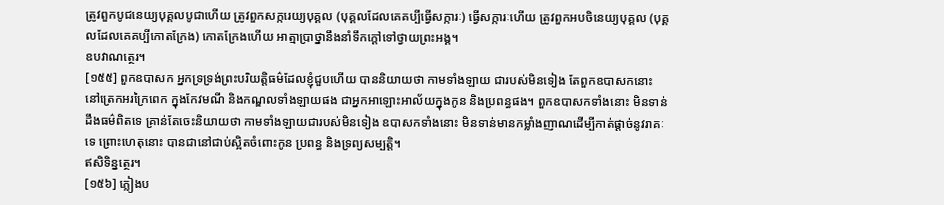ត្រូវពួកបូជនេយ្យបុគ្គលបូជាហើយ ត្រូវពួកសក្ករេយ្យបុគ្គល (បុគ្គលដែលគេគប្បីធ្វើសក្ការៈ) ធ្វើសក្ការៈហើយ ត្រូវពួកអបចិនេយ្យបុគ្គល (បុគ្គលដែលគេគប្បីកោតក្រែង) កោតក្រែងហើយ អាត្មាប្រាថ្នានឹងនាំទឹកក្ដៅទៅថ្វាយព្រះអង្គ។
ឧបវាណត្ថេរ។
[១៥៥] ពួកឧបាសក អ្នកទ្រទ្រង់ព្រះបរិយត្តិធម៌ដែលខ្ញុំជួបហើយ បាននិយាយថា កាមទាំងឡាយ ជារបស់មិនទៀង តែពួកឧបាសកនោះ នៅត្រេកអរក្រៃពេក ក្នុងកែវមណី និងកណ្ឌលទាំងឡាយផង ជាអ្នកអាឡោះអាល័យក្នុងកូន និងប្រពន្ធផង។ ពួកឧបាសកទាំងនោះ មិនទាន់ដឹងធម៌ពិតទេ គ្រាន់តែចេះនិយាយថា កាមទាំងឡាយជារបស់មិនទៀង ឧបាសកទាំងនោះ មិនទាន់មានកម្លាំងញាណដើម្បីកាត់ផ្ដាច់នូវរាគៈទេ ព្រោះហេតុនោះ បានជានៅជាប់ស្អិតចំពោះកូន ប្រពន្ធ និងទ្រព្យសម្បត្តិ។
ឥសិទិន្នត្ថេរ។
[១៥៦] ភ្លៀងប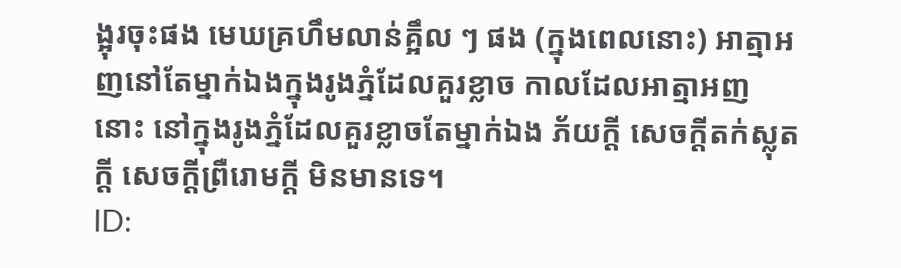ង្អុរចុះផង មេឃគ្រហឹមលាន់គ្អឹល ៗ ផង (ក្នុងពេលនោះ) អាត្មាអញនៅតែម្នាក់ឯងក្នុងរូងភ្នំដែលគួរខ្លាច កាលដែលអាត្មាអញនោះ នៅក្នុងរូងភ្នំដែលគួរខ្លាចតែម្នាក់ឯង ភ័យក្ដី សេចក្ដីតក់ស្លុតក្ដី សេចក្ដីព្រឺរោមក្ដី មិនមានទេ។
ID: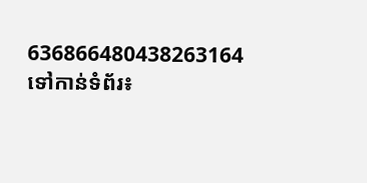636866480438263164
ទៅកាន់ទំព័រ៖